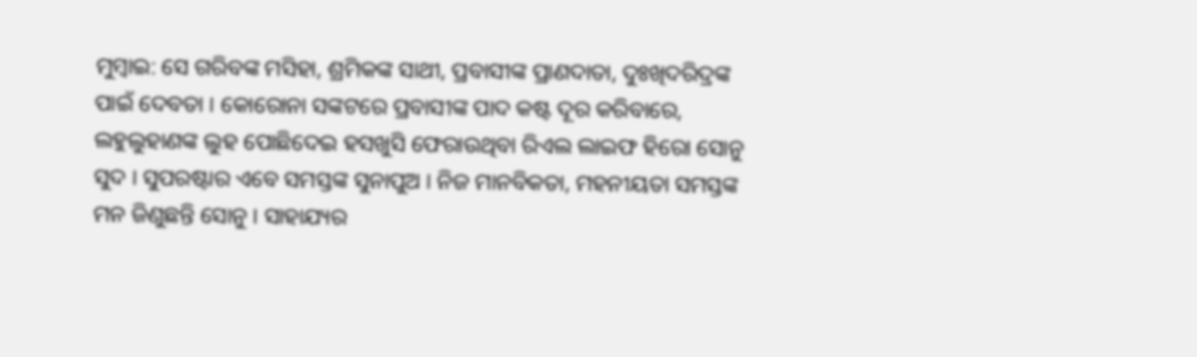ମୁମ୍ବାଇ: ସେ ଗରିବଙ୍କ ମସିହା, ଶ୍ରମିକଙ୍କ ସାଥୀ, ପ୍ରବାସୀଙ୍କ ପ୍ରାଣଦାତା, ଦୁଃଖିଦରିଦ୍ରଙ୍କ ପାଇଁ ଦେବତା । କୋରୋନା ସଙ୍କଟରେ ପ୍ରବାସୀଙ୍କ ପାଦ କଷ୍ଟ ଦୂର କରିବାରେ, ଲହୁଲୁହାଣଙ୍କ ଲୁହ ପୋଛିଦେଇ ହସଖୁସି ଫେରାଉଥିବା ରିଏଲ ଲାଇଫ ହିରୋ ସୋନୁ ସୁଦ । ସୁପରଷ୍ଟାର ଏବେ ସମସ୍ତଙ୍କ ସୁନାପୁଅ । ନିଜ ମାନବିକତା, ମହନୀୟତା ସମସ୍ତଙ୍କ ମନ ଜିଣୁଛନ୍ତି ସୋନୁ । ସାହାଯ୍ୟର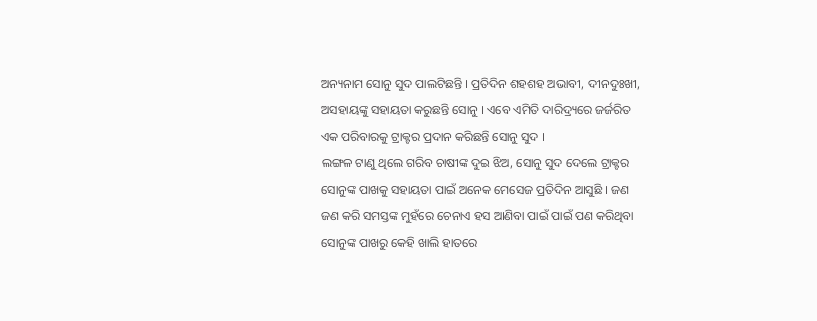ଅନ୍ୟନାମ ସୋନୁ ସୁଦ ପାଲଟିଛନ୍ତି । ପ୍ରତିଦିନ ଶହଶହ ଅଭାବୀ, ଦୀନଦୁଃଖୀ, ଅସହାୟଙ୍କୁ ସହାୟତା କରୁଛନ୍ତି ସୋନୁ । ଏବେ ଏମିତି ଦାରିଦ୍ର୍ୟରେ ଜର୍ଜରିତ ଏକ ପରିବାରକୁ ଟ୍ରାକ୍ଟର ପ୍ରଦାନ କରିଛନ୍ତି ସୋନୁ ସୁଦ ।
ଲଙ୍ଗଳ ଟାଣୁ ଥିଲେ ଗରିବ ଚାଷୀଙ୍କ ଦୁଇ ଝିଅ, ସୋନୁ ସୁଦ ଦେଲେ ଟ୍ରାକ୍ଟର ସୋନୁଙ୍କ ପାଖକୁ ସହାୟତା ପାଇଁ ଅନେକ ମେସେଜ ପ୍ରତିଦିନ ଆସୁଛି । ଜଣ ଜଣ କରି ସମସ୍ତଙ୍କ ମୁହଁରେ ଚେନାଏ ହସ ଆଣିବା ପାଇଁ ପାଇଁ ପଣ କରିଥିବା ସୋନୁଙ୍କ ପାଖରୁ କେହି ଖାଲି ହାତରେ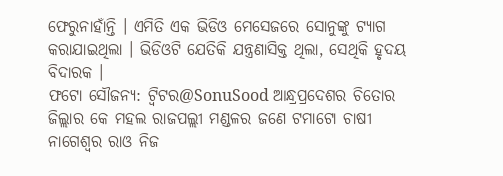ଫେରୁନାହାଁନ୍ତି । ଏମିତି ଏକ ଭିଡିଓ ମେସେଜରେ ସୋନୁଙ୍କୁ ଟ୍ୟାଗ କରାଯାଇଥିଲା । ଭିଡିଓଟି ଯେତିକି ଯନ୍ତ୍ରଣାସିକ୍ତ ଥିଲା, ସେଥିକି ହୃଦୟ ବିଦାରକ ।
ଫଟୋ ସୌଜନ୍ୟ: ଟ୍ବିଟର@SonuSood ଆନ୍ଧ୍ରପ୍ରଦେଶର ଚିତୋର ଜିଲ୍ଲାର କେ ମହଲ ରାଜପଲ୍ଲୀ ମଣ୍ଡଳର ଜଣେ ଟମାଟୋ ଚାଷୀ ନାଗେଶ୍ବର ରାଓ ନିଜ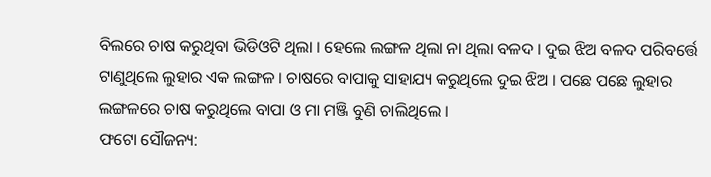ବିଲରେ ଚାଷ କରୁଥିବା ଭିଡିଓଟି ଥିଲା । ହେଲେ ଲଙ୍ଗଳ ଥିଲା ନା ଥିଲା ବଳଦ । ଦୁଇ ଝିଅ ବଳଦ ପରିବର୍ତ୍ତେ ଟାଣୁଥିଲେ ଲୁହାର ଏକ ଲଙ୍ଗଳ । ଚାଷରେ ବାପାକୁ ସାହାଯ୍ୟ କରୁଥିଲେ ଦୁଇ ଝିଅ । ପଛେ ପଛେ ଲୁହାର ଲଙ୍ଗଳରେ ଚାଷ କରୁଥିଲେ ବାପା ଓ ମା ମଞ୍ଜି ବୁଣି ଚାଲିଥିଲେ ।
ଫଟୋ ସୌଜନ୍ୟ: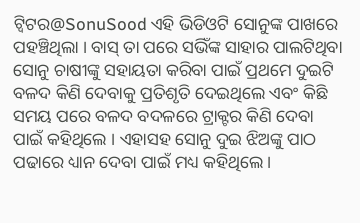ଟ୍ବିଟର@SonuSood ଏହି ଭିଡିଓଟି ସୋନୁଙ୍କ ପାଖରେ ପହଞ୍ଚିଥିଲା । ବାସ୍ ତା ପରେ ସଭିଁଙ୍କ ସାହାର ପାଲଟିଥିବା ସୋନୁ ଚାଷୀଙ୍କୁ ସହାୟତା କରିବା ପାଇଁ ପ୍ରଥମେ ଦୁଇଟି ବଳଦ କିଣି ଦେବାକୁ ପ୍ରତିଶୃତି ଦେଇଥିଲେ ଏବଂ କିଛି ସମୟ ପରେ ବଳଦ ବଦଳରେ ଟ୍ରାକ୍ଟର କିଣି ଦେବା ପାଇଁ କହିଥିଲେ । ଏହାସହ ସୋନୁ ଦୁଇ ଝିଅଙ୍କୁ ପାଠ ପଢାରେ ଧ୍ୟାନ ଦେବା ପାଇଁ ମଧ୍ୟ କହିଥିଲେ ।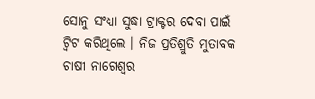ସୋନୁ ସଂଧ୍ୟା ସୁଦ୍ଧା ଟ୍ରାକ୍ଟର ଦେବା ପାଇଁ ଟ୍ବିଟ କରିଥିଲେ । ନିଜ ପ୍ରତିଶ୍ରୁତି ମୁତାବକ ଚାଷୀ ନାଗେଶ୍ବର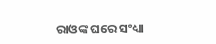ରାଓଙ୍କ ଘରେ ସଂଧ୍ୟା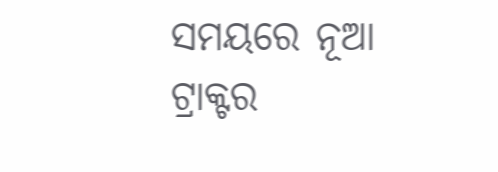ସମୟରେ ନୂଆ ଟ୍ରାକ୍ଟର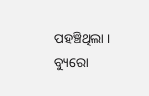ପହଞ୍ଚିଥିଲା ।
ବ୍ୟୁରୋ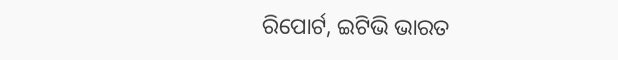ରିପୋର୍ଟ, ଇଟିଭି ଭାରତ